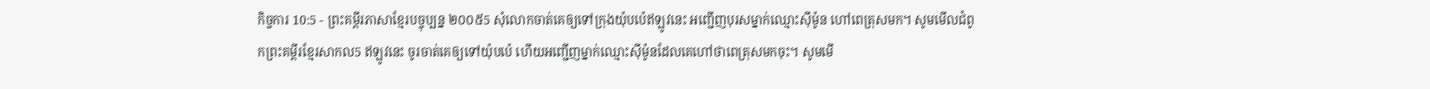កិច្ចការ 10:5 - ព្រះគម្ពីរភាសាខ្មែរបច្ចុប្បន្ន ២០០៥5 សុំលោកចាត់គេឲ្យទៅក្រុងយ៉ុបប៉េឥឡូវនេះ អញ្ជើញបុរសម្នាក់ឈ្មោះស៊ីម៉ូន ហៅពេត្រុសមក។ សូមមើលជំពូកព្រះគម្ពីរខ្មែរសាកល5 ឥឡូវនេះ ចូរចាត់គេឲ្យទៅយ៉ុបប៉េ ហើយអញ្ជើញម្នាក់ឈ្មោះស៊ីម៉ូនដែលគេហៅថាពេត្រុសមកចុះ។ សូមមើ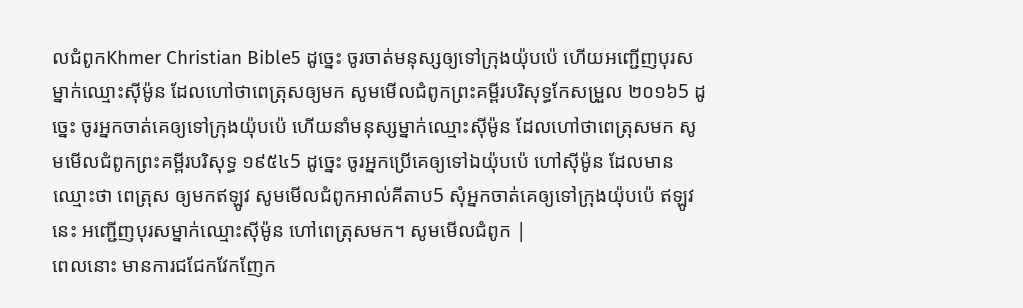លជំពូកKhmer Christian Bible5 ដូច្នេះ ចូរចាត់មនុស្សឲ្យទៅក្រុងយ៉ុបប៉េ ហើយអញ្ជើញបុរសម្នាក់ឈ្មោះស៊ីម៉ូន ដែលហៅថាពេត្រុសឲ្យមក សូមមើលជំពូកព្រះគម្ពីរបរិសុទ្ធកែសម្រួល ២០១៦5 ដូច្នេះ ចូរអ្នកចាត់គេឲ្យទៅក្រុងយ៉ុបប៉េ ហើយនាំមនុស្សម្នាក់ឈ្មោះស៊ីម៉ូន ដែលហៅថាពេត្រុសមក សូមមើលជំពូកព្រះគម្ពីរបរិសុទ្ធ ១៩៥៤5 ដូច្នេះ ចូរអ្នកប្រើគេឲ្យទៅឯយ៉ុបប៉េ ហៅស៊ីម៉ូន ដែលមានឈ្មោះថា ពេត្រុស ឲ្យមកឥឡូវ សូមមើលជំពូកអាល់គីតាប5 សុំអ្នកចាត់គេឲ្យទៅក្រុងយ៉ុបប៉េ ឥឡូវនេះ អញ្ជើញបុរសម្នាក់ឈ្មោះស៊ីម៉ូន ហៅពេត្រុសមក។ សូមមើលជំពូក |
ពេលនោះ មានការជជែកវែកញែក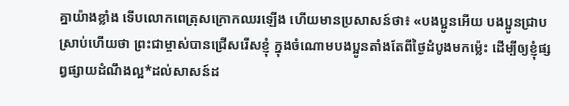គ្នាយ៉ាងខ្លាំង ទើបលោកពេត្រុសក្រោកឈរឡើង ហើយមានប្រសាសន៍ថា៖ «បងប្អូនអើយ បងប្អូនជ្រាបស្រាប់ហើយថា ព្រះជាម្ចាស់បានជ្រើសរើសខ្ញុំ ក្នុងចំណោមបងប្អូនតាំងតែពីថ្ងៃដំបូងមកម៉្លេះ ដើម្បីឲ្យខ្ញុំផ្សព្វផ្សាយដំណឹងល្អ*ដល់សាសន៍ដ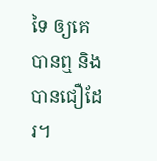ទៃ ឲ្យគេបានឮ និងបានជឿដែរ។